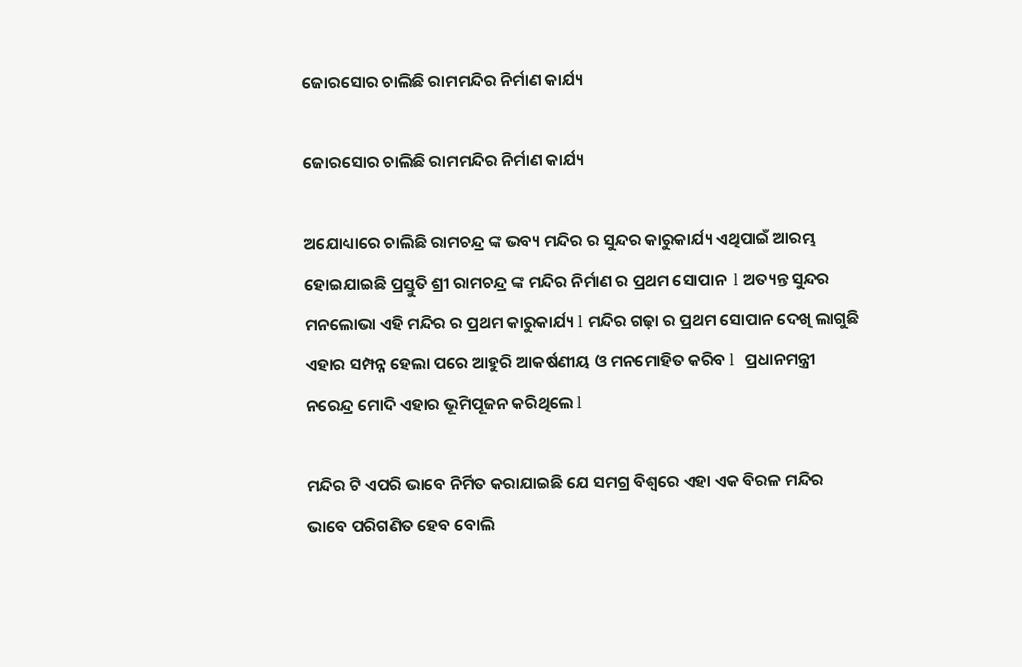ଜୋରସୋର ଚାଲିଛି ରାମମନ୍ଦିର ନିର୍ମାଣ କାର୍ଯ୍ୟ

ଜୋରସୋର ଚାଲିଛି ରାମମନ୍ଦିର ନିର୍ମାଣ କାର୍ଯ୍ୟ

ଅଯୋଧ୍ୟାରେ ଚାଲିଛି ରାମଚନ୍ଦ୍ର ଙ୍କ ଭବ୍ୟ ମନ୍ଦିର ର ସୁନ୍ଦର କାରୁକାର୍ଯ୍ୟ ଏଥିପାଇଁ ଆରମ୍ଭ ହୋଇଯାଇଛି ପ୍ରସ୍ତୁତି ଶ୍ରୀ ରାମଚନ୍ଦ୍ର ଙ୍କ ମନ୍ଦିର ନିର୍ମାଣ ର ପ୍ରଥମ ସୋପାନ  l ଅତ୍ୟନ୍ତ ସୁନ୍ଦର ମନଲୋଭା ଏହି ମନ୍ଦିର ର ପ୍ରଥମ କାରୁକାର୍ଯ୍ୟ l ମନ୍ଦିର ଗଢ଼ା ର ପ୍ରଥମ ସୋପାନ ଦେଖି ଲାଗୁଛି ଏହାର ସମ୍ପନ୍ନ ହେଲା ପରେ ଆହୁରି ଆକର୍ଷଣୀୟ ଓ ମନମୋହିତ କରିବ l  ପ୍ରଧାନମନ୍ତ୍ରୀ ନରେନ୍ଦ୍ର ମୋଦି ଏହାର ଭୂମିପୂଜନ କରିଥିଲେ l

ମନ୍ଦିର ଟି ଏପରି ଭାବେ ନିର୍ମିତ କରାଯାଇଛି ଯେ ସମଗ୍ର ବିଶ୍ୱରେ ଏହା ଏକ ବିରଳ ମନ୍ଦିର ଭାବେ ପରିଗଣିତ ହେବ ବୋଲି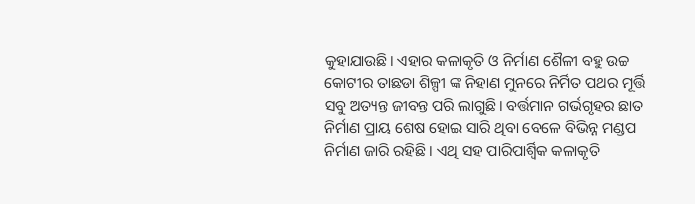କୁହାଯାଉଛି। ଏହାର କଳାକୃତି ଓ ନିର୍ମାଣ ଶୈଳୀ ବହୁ ଉଚ୍ଚ କୋଟୀର ତାଛଡା ଶିଳ୍ପୀ ଙ୍କ ନିହାଣ ମୁନରେ ନିର୍ମିତ ପଥର ମୂର୍ତ୍ତି ସବୁ ଅତ୍ୟନ୍ତ ଜୀବନ୍ତ ପରି ଲାଗୁଛି। ବର୍ତ୍ତମାନ ଗର୍ଭଗୃହର ଛାତ ନିର୍ମାଣ ପ୍ରାୟ ଶେଷ ହୋଇ ସାରି ଥିବା ବେଳେ ବିଭିନ୍ନ ମଣ୍ଡପ ନିର୍ମାଣ ଜାରି ରହିଛି । ଏଥି ସହ ପାରିପାର୍ଶ୍ବିକ କଳାକୃତି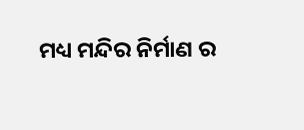ମଧ୍ୟ ମନ୍ଦିର ନିର୍ମାଣ ର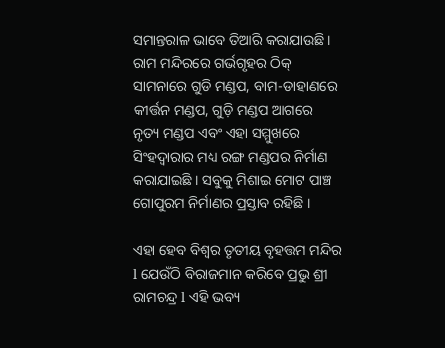ସମାନ୍ତରାଳ ଭାବେ ତିଆରି କରାଯାଉଛି। ରାମ ମନ୍ଦିରରେ ଗର୍ଭଗୃହର ଠିକ୍ ସାମନାରେ ଗୁଡି ମଣ୍ଡପ, ବାମ-ଡାହାଣରେ କୀର୍ତ୍ତନ ମଣ୍ଡପ, ଗୁଡ଼ି ମଣ୍ଡପ ଆଗରେ ନୃତ୍ୟ ମଣ୍ଡପ ଏବଂ ଏହା ସମ୍ମୁଖରେ ସିଂହଦ୍ୱାରାର ମଧ୍ୟ ରଙ୍ଗ ମଣ୍ଡପର ନିର୍ମାଣ କରାଯାଇଛି । ସବୁକୁ ମିଶାଇ ମୋଟ ପାଞ୍ଚ ଗୋପୁରମ ନିର୍ମାଣର ପ୍ରସ୍ତାବ ରହିଛି ।

ଏହା ହେବ ବିଶ୍ୱର ତୃତୀୟ ବୃହତ୍ତମ ମନ୍ଦିର l ଯେଉଁଠି ବିରାଜମାନ କରିବେ ପ୍ରଭୁ ଶ୍ରୀ ରାମଚନ୍ଦ୍ର l ଏହି ଭବ୍ୟ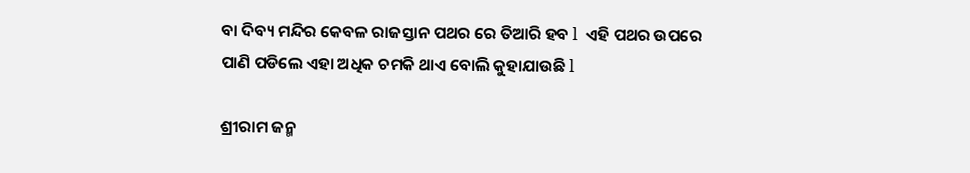ବା ଦିବ୍ୟ ମନ୍ଦିର କେବଳ ରାଜସ୍ତାନ ପଥର ରେ ତିଆରି ହବ l  ଏହି ପଥର ଉପରେ ପାଣି ପଡିଲେ ଏହା ଅଧିକ ଚମକି ଥାଏ ବୋଲି କୁହାଯାଉଛି l

ଶ୍ରୀରାମ ଜନ୍ମ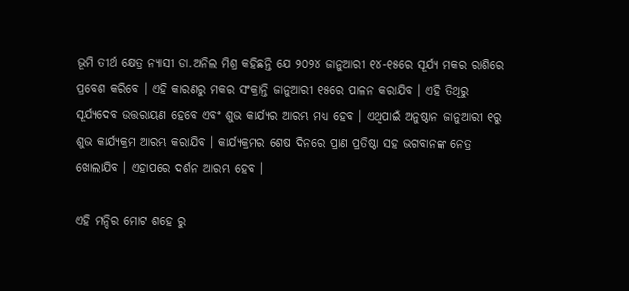ଭୂମି ତୀର୍ଥ କ୍ଷେତ୍ର ନ୍ୟାସୀ ଡା.ଅନିଲ ମିଶ୍ର କହିଛନ୍ତି ଯେ ୨୦୨୪ ଜାନୁଆରୀ ୧୪-୧୫ରେ ସୂର୍ଯ୍ୟ ମକର ରାଶିରେ ପ୍ରବେଶ କରିବେ । ଏହି କାରଣରୁ ମକର ସଂକ୍ରାନ୍ତି ଜାନୁଆରୀ ୧୫ରେ ପାଳନ କରାଯିବ । ଏହି ତିଥିରୁ ସୂର୍ଯ୍ୟଦେବ ଉତ୍ତରାୟଣ ହେବେ ଏବଂ ଶୁଭ କାର୍ଯ୍ୟର ଆରମ୍ଭ ମଧ୍ୟ ହେବ । ଏଥିପାଇଁ ଅନୁଷ୍ଠାନ ଜାନୁଆରୀ ୧ରୁ ଶୁଭ କାର୍ଯ୍ୟକ୍ରମ ଆରମ୍ଭ କରାଯିବ । କାର୍ଯ୍ୟକ୍ରମର ଶେଷ ଦିନରେ ପ୍ରାଣ ପ୍ରତିଷ୍ଠା ସହ ଭଗବାନଙ୍କ ନେତ୍ର ଖୋଲାଯିବ । ଏହାପରେ ଦର୍ଶନ ଆରମ୍ଭ ହେବ ।

ଏହି ମନ୍ଦିର ମୋଟ ଶହେ ରୁ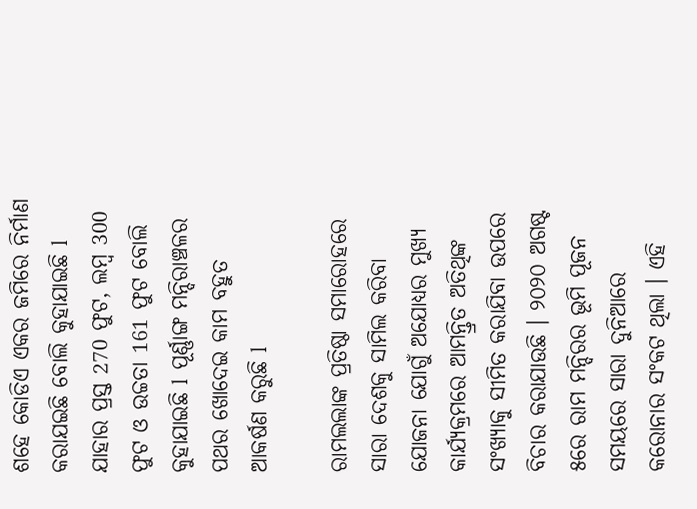ଶହେ କୋଡିଏ ଏକର ଜମିରେ ନିର୍ମାଣ କରାଯଇଛି ବୋଲି କୁହାଯାଇଛି l  ଯାହାର ପ୍ରସ୍ତ 270 ଫୁଟ, ଲମ୍ବ 300 ଫୁଟ ଓ ଉଚ୍ଚତା 161 ଫୁଟ ବୋଲି କୁହାଯାଇଛି l  ପୂର୍ଣ୍ଣାଙ୍ଗ ମନ୍ଦିରାଞ୍ଚଳର ପଥର ଖୋଦେଇ କାମ ବହୁତ ଆକର୍ଷଣ କରୁଛି l

ରାମଲଲାଙ୍କ ପ୍ରତିଷ୍ଠା ସମାରୋହରେ ସାରା ଦେଶକୁ ସାମିଲ କରିବା ଯୋଜନା ଯୋଗୁଁ ଅଯୋଧ୍ୟର ମୁଖ୍ୟ କାର୍ଯ୍ୟକ୍ରମରେ ଆମନ୍ତ୍ରିତ ଅତିଥିଙ୍କ ସଂଖ୍ୟାକୁ ସୀମିତ କରାଯିବା ଉପରେ ବିଚାର କରାଯାଉଛି । ୨୦୨୦ ଅଗଷ୍ଟ ୫ରେ ରାମ ମନ୍ଦିରର ଭୂମି ପୂଜନ ସମୟରେ ସାରା ଦୁନିଆରେ କରୋନାର ସଂକଟ ଥିଲା । ଏହି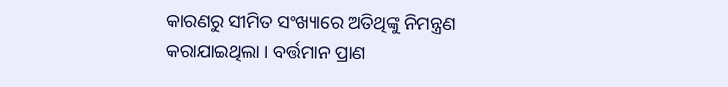କାରଣରୁ ସୀମିତ ସଂଖ୍ୟାରେ ଅତିଥିଙ୍କୁ ନିମନ୍ତ୍ରଣ କରାଯାଇଥିଲା । ବର୍ତ୍ତମାନ ପ୍ରାଣ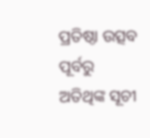ପ୍ରତିଷ୍ଠା ଉତ୍ସବ ପୂର୍ବରୁ ଅତିଥିଙ୍କ ସୂଚୀ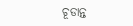ଚୂଡାନ୍ତ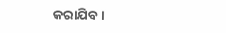କରାଯିବ ।